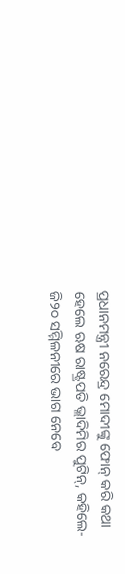ପ୍ରଧାନମନ୍ତ୍ରୀ ନରେନ୍ଦ୍ର ମୋଦୀଙ୍କୁ ଫୋନ୍ କରି କଥା ହେଲେ ଋଷ ରାଷ୍ଟ୍ରପତି ଭ୍ଲାଦିମିର ପୁଟିନ୍‌, କହିଲେ-ଜି୨୦ ସମ୍ମିଳନୀରେ ଭାଗ ନେବେ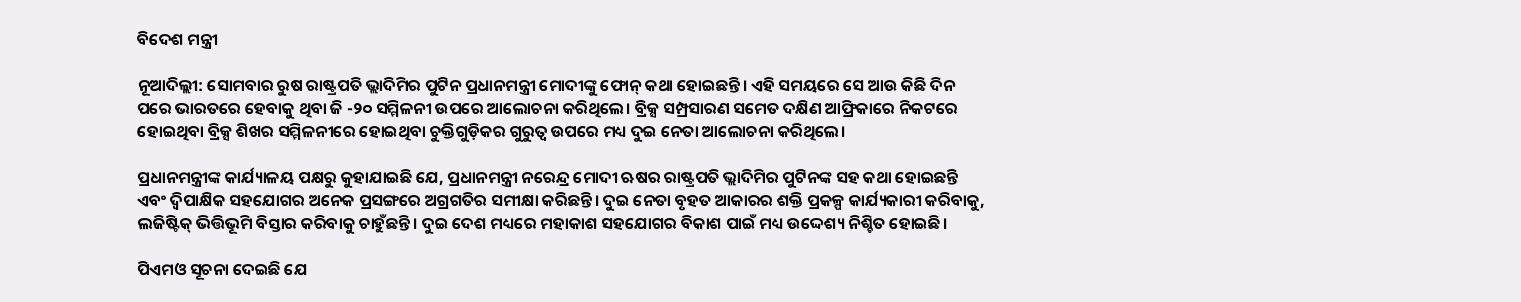ବିଦେଶ ମନ୍ତ୍ରୀ

ନୂଆଦିଲ୍ଲୀ: ସୋମବାର ରୁଷ ରାଷ୍ଟ୍ରପତି ଭ୍ଲାଦିମିର ପୁଟିନ ପ୍ରଧାନମନ୍ତ୍ରୀ ମୋଦୀଙ୍କୁ ଫୋନ୍ କଥା ହୋଇଛନ୍ତି। ଏହି ସମୟରେ ସେ ଆଉ କିଛି ଦିନ ପରେ ଭାରତରେ ହେବାକୁ ଥିବା ଜି -୨୦ ସମ୍ମିଳନୀ ଉପରେ ଆଲୋଚନା କରିଥିଲେ। ବ୍ରିକ୍ସ ସମ୍ପ୍ରସାରଣ ସମେତ ଦକ୍ଷିଣ ଆଫ୍ରିକାରେ ନିକଟରେ ହୋଇଥିବା ବ୍ରିକ୍ସ ଶିଖର ସମ୍ମିଳନୀରେ ହୋଇଥିବା ଚୁକ୍ତିଗୁଡ଼ିକର ଗୁରୁତ୍ୱ ଉପରେ ମଧ୍ୟ ଦୁଇ ନେତା ଆଲୋଚନା କରିଥିଲେ।

ପ୍ରଧାନମନ୍ତ୍ରୀଙ୍କ କାର୍ଯ୍ୟାଳୟ ପକ୍ଷରୁ କୁହାଯାଇଛି ଯେ, ପ୍ରଧାନମନ୍ତ୍ରୀ ନରେନ୍ଦ୍ର ମୋଦୀ ଋଷର ରାଷ୍ଟ୍ରପତି ଭ୍ଲାଦିମିର ପୁଟିନଙ୍କ ସହ କଥା ହୋଇଛନ୍ତି ଏବଂ ଦ୍ୱିପାକ୍ଷିକ ସହଯୋଗର ଅନେକ ପ୍ରସଙ୍ଗରେ ଅଗ୍ରଗତିର ସମୀକ୍ଷା କରିଛନ୍ତି। ଦୁଇ ନେତା ବୃହତ ଆକାରର ଶକ୍ତି ପ୍ରକଳ୍ପ କାର୍ଯ୍ୟକାରୀ କରିବାକୁ, ଲଜିଷ୍ଟିକ୍ ଭିତ୍ତିଭୂମି ବିସ୍ତାର କରିବାକୁ ଚାହୁଁଛନ୍ତି। ଦୁଇ ଦେଶ ମଧ୍ୟରେ ମହାକାଶ ସହଯୋଗର ବିକାଶ ପାଇଁ ମଧ୍ୟ ଉଦ୍ଦେଶ୍ୟ ନିଶ୍ଚିତ ହୋଇଛି।

ପିଏମଓ ସୂଚନା ଦେଇଛି ଯେ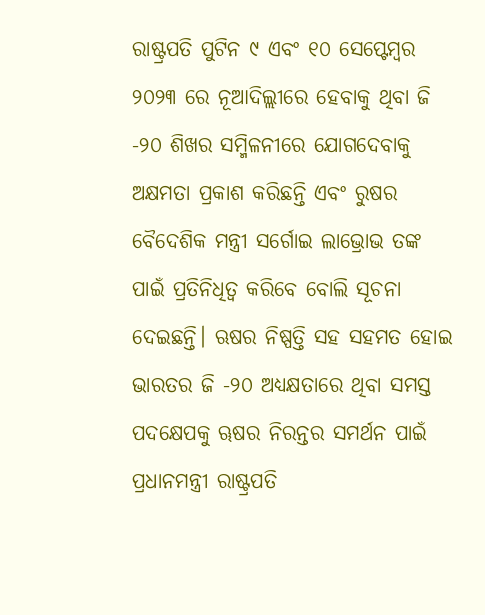ରାଷ୍ଟ୍ରପତି ପୁଟିନ ୯ ଏବଂ ୧୦ ସେପ୍ଟେମ୍ବର ୨୦୨୩ ରେ ନୂଆଦିଲ୍ଲୀରେ ହେବାକୁ ଥିବା ଜି -୨୦ ଶିଖର ସମ୍ମିଳନୀରେ ଯୋଗଦେବାକୁ ଅକ୍ଷମତା ପ୍ରକାଶ କରିଛନ୍ତି ଏବଂ ରୁଷର ବୈଦେଶିକ ମନ୍ତ୍ରୀ ସର୍ଗୋଇ ଲାଭ୍ରୋଭ ତଙ୍କ ପାଇଁ ପ୍ରତିନିଧିତ୍ୱ କରିବେ ବୋଲି ସୂଚନା ଦେଇଛନ୍ତି। ଋଷର ନିଷ୍ପତ୍ତି ସହ ସହମତ ହୋଇ ଭାରତର ଜି -୨୦ ଅଧ୍ୟକ୍ଷତାରେ ଥିବା ସମସ୍ତ ପଦକ୍ଷେପକୁ ୠଷର ନିରନ୍ତର ସମର୍ଥନ ପାଇଁ ପ୍ରଧାନମନ୍ତ୍ରୀ ରାଷ୍ଟ୍ରପତି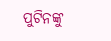ପୁଟିନଙ୍କୁ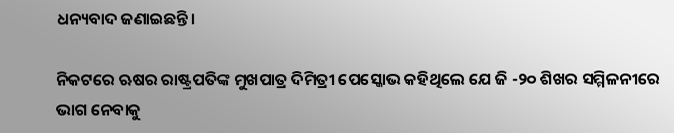ଧନ୍ୟବାଦ ଜଣାଇଛନ୍ତି।

ନିକଟରେ ଋଷର ରାଷ୍ଟ୍ରପତିଙ୍କ ମୁଖପାତ୍ର ଦିମିତ୍ରୀ ପେସ୍କୋଭ କହିଥିଲେ ଯେ ଜି -୨୦ ଶିଖର ସମ୍ମିଳନୀରେ ଭାଗ ନେବାକୁ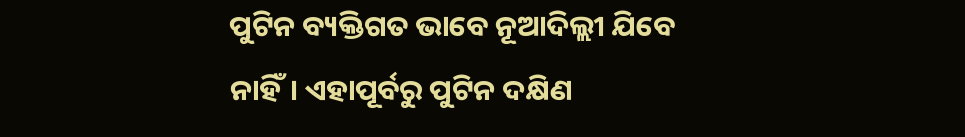ପୁଟିନ ବ୍ୟକ୍ତିଗତ ଭାବେ ନୂଆଦିଲ୍ଲୀ ଯିବେ ନାହିଁ। ଏହାପୂର୍ବରୁ ପୁଟିନ ଦକ୍ଷିଣ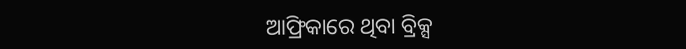ଆଫ୍ରିକାରେ ଥିବା ବ୍ରିକ୍ସ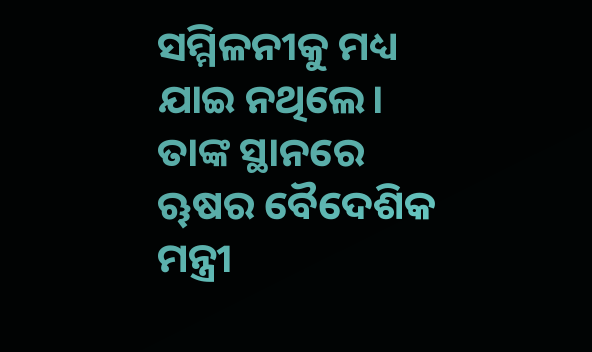ସମ୍ମିଳନୀକୁ ମଧ୍ୟ ଯାଇ ନଥିଲେ। ତାଙ୍କ ସ୍ଥାନରେ ୠଷର ବୈଦେଶିକ ମନ୍ତ୍ରୀ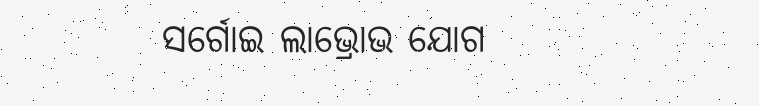ସର୍ଗୋଇ ଲାଭ୍ରୋଭ ଯୋଗ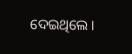ଦେଇଥିଲେ।